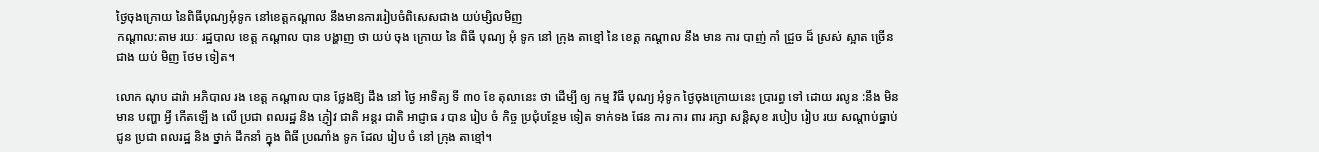ថ្ងៃចុងក្រោយ នៃពិធីបុណ្យអុំទូក នៅខេត្តកណ្ដាល នឹងមានការរៀបចំពិសេសជាង យប់ម្សិលមិញ
កណ្តាល:តាម រយៈ រដ្ឋបាល ខេត្ត កណ្ដាល បាន បង្ហាញ ថា យប់ ចុង ក្រោយ នៃ ពិធី បុណ្យ អុំ ទូក នៅ ក្រុង តាខ្មៅ នៃ ខេត្ត កណ្ដាល នឹង មាន ការ បាញ់ កាំ ជ្រួច ដ៏ ស្រស់ ស្អាត ច្រើន ជាង យប់ មិញ ថែម ទៀត។

លោក ណុប ដារ៉ា អភិបាល រង ខេត្ត កណ្ដាល បាន ថ្លែងឱ្យ ដឹង នៅ ថ្ងៃ អាទិត្យ ទី ៣០ ខែ តុលានេះ ថា ដើម្បី ឲ្យ កម្ម វិធី បុណ្យ អុំទូក ថ្ងៃចុងក្រោយនេះ ប្រារព្ធ ទៅ ដោយ រលូន :នឹង មិន មាន បញ្ហា អ្វី កើតឡើ ង លើ ប្រជា ពលរដ្ឋ និង ភ្ញៀវ ជាតិ អន្តរ ជាតិ អាជ្ញាធ រ បាន រៀប ចំ កិច្ច ប្រជុំបន្ថែម ទៀត ទាក់ទង ផែន ការ ការ ពារ រក្សា សន្តិសុខ របៀប រៀប រយ សណ្តាប់ធ្នាប់ ជូន ប្រជា ពលរដ្ឋ និង ថ្នាក់ ដឹកនាំ ក្នុង ពិធី ប្រណាំង ទូក ដែល រៀប ចំ នៅ ក្រុង តាខ្មៅ។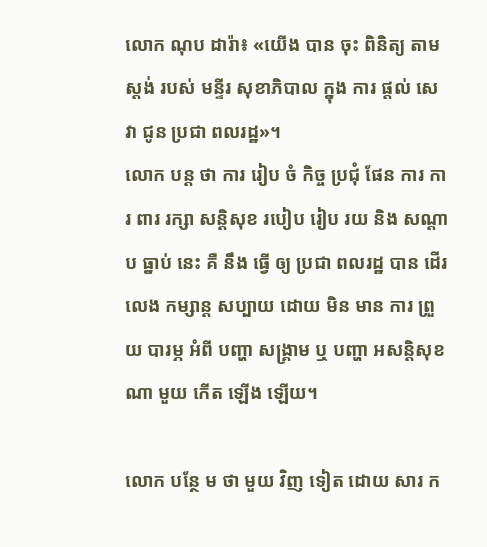លោក ណុប ដារ៉ា៖ «យើង បាន ចុះ ពិនិត្យ តាម ស្តង់ របស់ មន្ទីរ សុខាភិបាល ក្នុង ការ ផ្ដល់ សេវា ជូន ប្រជា ពលរដ្ឋ»។
លោក បន្ត ថា ការ រៀប ចំ កិច្ច ប្រជុំ ផែន ការ ការ ពារ រក្សា សន្តិសុខ របៀប រៀប រយ និង សណ្តាប ធ្នាប់ នេះ គឺ នឹង ធ្វើ ឲ្យ ប្រជា ពលរដ្ឋ បាន ដើរ លេង កម្សាន្ត សប្បាយ ដោយ មិន មាន ការ ព្រួយ បារម្ភ អំពី បញ្ហា សង្គ្រាម ឬ បញ្ហា អសន្តិសុខ ណា មួយ កើត ឡើង ឡើយ។

លោក បន្ថែ ម ថា មួយ វិញ ទៀត ដោយ សារ ក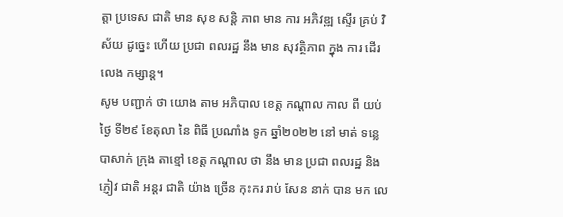ត្តា ប្រទេស ជាតិ មាន សុខ សន្តិ ភាព មាន ការ អភិវឌ្ឍ ស្ទើរ គ្រប់ វិស័យ ដូច្នេះ ហើយ ប្រជា ពលរដ្ឋ នឹង មាន សុវត្ថិភាព ក្នុង ការ ដើរលេង កម្សាន្ត។
សូម បញ្ជាក់ ថា យោង តាម អភិបាល ខេត្ត កណ្ដាល កាល ពី យប់ ថ្ងៃ ទី២៩ ខែតុលា នៃ ពិធី ប្រណាំង ទូក ឆ្នាំ២០២២ នៅ មាត់ ទន្លេ បាសាក់ ក្រុង តាខ្មៅ ខេត្ត កណ្តាល ថា នឹង មាន ប្រជា ពលរដ្ឋ និង ភ្ញៀវ ជាតិ អន្តរ ជាតិ យ៉ាង ច្រើន កុះករ រាប់ សែន នាក់ បាន មក លេ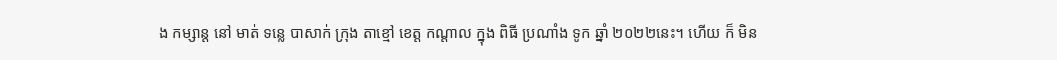ង កម្សាន្ត នៅ មាត់ ទន្លេ បាសាក់ ក្រុង តាខ្មៅ ខេត្ត កណ្តាល ក្នុង ពិធី ប្រណាំង ទូក ឆ្នាំ ២០២២នេះ។ ហើយ ក៏ មិន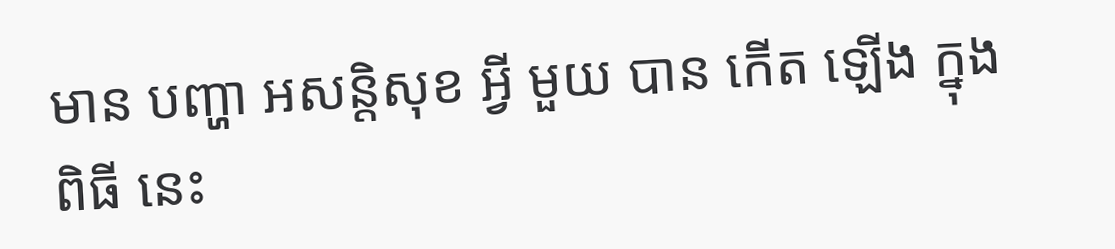មាន បញ្ហា អសន្តិសុខ អ្វី មួយ បាន កើត ឡើង ក្នុង ពិធី នេះ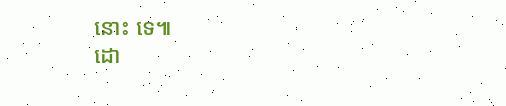នោះ ទេ៕
ដោ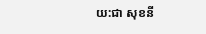យ:ជា សុខនី